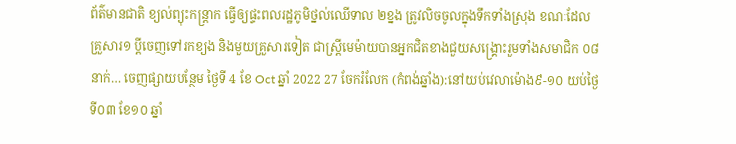ព័ត៌មានជាតិ ខ្យល់ព្យុះកន្ត្រាក ធ្វើឲ្យផ្ទះពលរដ្ឋភូមិថ្នល់ឈើទាល ២ខ្នង ត្រូវលិចចូលក្នុងទឹកទាំងស្រុង ខណៈដែលគ្រួសារ១ ប្តីចេញទៅរកខ្យង និងមួយគ្រួសារទៀត ជាស្ត្រីមេម៉ាយបានអ្នកជិតខាងជួយសង្គ្រោះរួមទាំងសមាជិក ០៨នាក់… ចេញផ្សាយបន្ថែម ថ្ងៃទី 4 ខែ Oct ឆ្នាំ 2022 27 ចែករំលែក (កំពង់ឆ្នាំង):នៅយប់វេលាម៉ោង៩-១០ យប់ថ្ងៃទី០៣ ខែ១០ ឆ្នាំ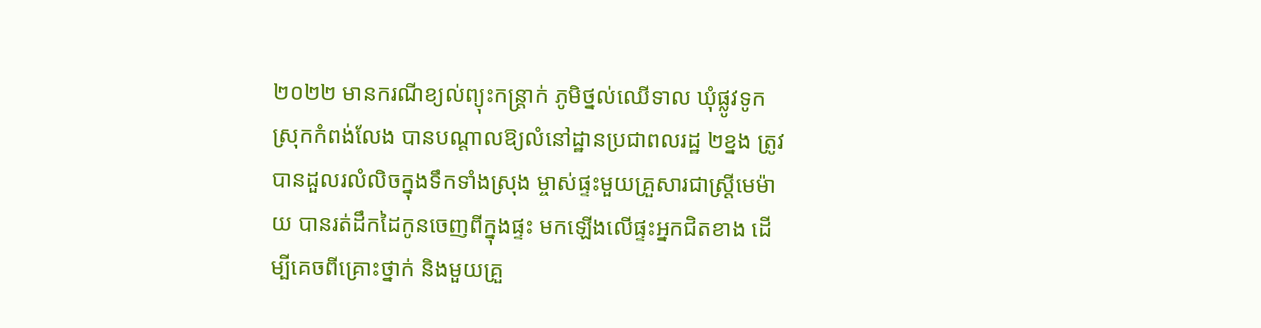២០២២ មានករណីខ្យល់ព្យុះកន្ត្រាក់ ភូមិថ្នល់ឈើទាល ឃុំផ្លូវទូក ស្រុកកំពង់លែង បានបណ្ដាលឱ្យលំនៅដ្ឋានប្រជាពលរដ្ឋ ២ខ្នង ត្រូវបានដួលរលំលិចក្នុងទឹកទាំងស្រុង ម្ចាស់ផ្ទះមួយគ្រួសារជាស្ត្រីមេម៉ាយ បានរត់ដឹកដៃកូនចេញពីក្នុងផ្ទះ មកឡើងលើផ្ទះអ្នកជិតខាង ដើម្បីគេចពីគ្រោះថ្នាក់ និងមួយគ្រួ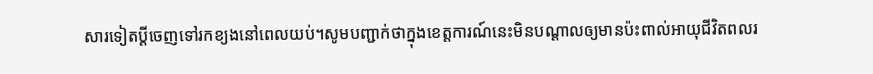សារទៀតប្ដីចេញទៅរកខ្យងនៅពេលយប់។សូមបញ្ជាក់ថាក្នុងខេត្តការណ៍នេះមិនបណ្ដាលឲ្យមានប៉ះពាល់អាយុជីវិតពលរ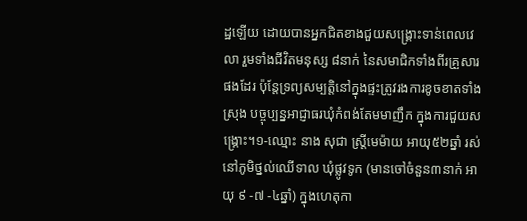ដ្ឋឡើយ ដោយបានអ្នកជិតខាងជួយសង្គ្រោះទាន់ពេលវេលា រួមទាំងជីវិតមនុស្ស ៨នាក់ នៃសមាជិកទាំងពីរគ្រួសារផងដែរ ប៉ុន្តែទ្រព្យសម្បត្តិនៅក្នុងផ្ទះត្រូវរងការខូចខាតទាំងស្រុង បច្ចុប្បន្នអាជ្ញាធរឃុំកំពង់តែមមាញឹក ក្នុងការជួយសង្គ្រោះ។១-ឈ្មោះ នាង សុជា ស្ត្រីមេម៉ាយ អាយុ៥២ឆ្នាំ រស់នៅភូមិថ្នល់ឈើទាល ឃុំផ្លូវទូក (មានចៅចំនួន៣នាក់ អាយុ ៩ -៧ -៤ឆ្នាំ) ក្នុងហេតុកា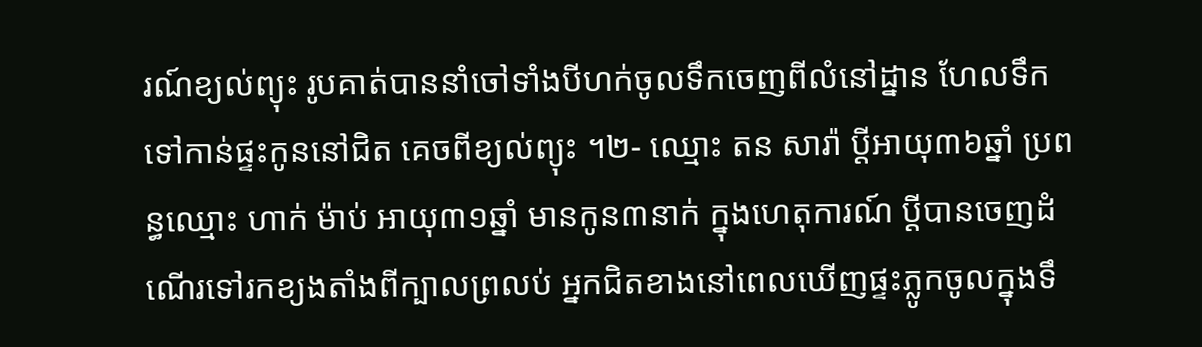រណ៍ខ្យល់ព្យុះ រូបគាត់បាននាំចៅទាំងបីហក់ចូលទឹកចេញពីលំនៅដ្នាន ហែលទឹកទៅកាន់ផ្ទះកូននៅជិត គេចពីខ្យល់ព្យុះ ។២- ឈ្មោះ តន សារ៉ា ប្តីអាយុ៣៦ឆ្នាំ ប្រពន្ធឈ្មោះ ហាក់ ម៉ាប់ អាយុ៣១ឆ្នាំ មានកូន៣នាក់ ក្នុងហេតុការណ៍ ប្ដីបានចេញដំណើរទៅរកខ្យងតាំងពីក្បាលព្រលប់ អ្នកជិតខាងនៅពេលឃើញផ្ទះភ្លូកចូលក្នុងទឹ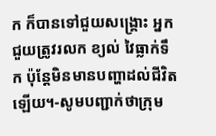ក ក៏បានទៅជួយសង្គ្រោះ អ្នកជួយត្រូវរលក ខ្យល់ វៃធ្លាក់ទឹក ប៉ុន្តែមិនមានបញ្ហាដល់ជីវិតឡើយ។-សូមបញ្ជាក់ថាក្រុម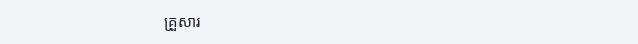គ្រួសារ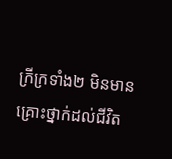ក្រីក្រទាំង២ មិនមានគ្រោះថ្នាក់ដល់ជីវិត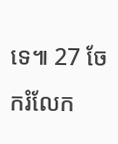ទេ៕ 27 ចែករំលែក